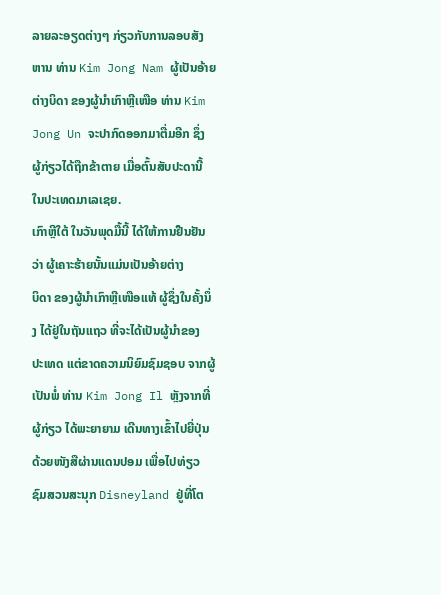ລາຍລະອຽດຕ່າງໆ ກ່ຽວກັບການລອບສັງຫານ ທ່ານ Kim Jong Nam ຜູ້ເປັນອ້າຍ
ຕ່າງບິດາ ຂອງຜູ້ນຳເກົາຫຼີເໜືອ ທ່ານ Kim Jong Un ຈະປາກົດອອກມາຕື່ມອີກ ຊຶ່ງ
ຜູ້ກ່ຽວໄດ້ຖືກຂ້າຕາຍ ເມື່ອຕົ້ນສັບປະດານີ້ ໃນປະເທດມາເລເຊຍ.
ເກົາຫຼີໃຕ້ ໃນວັນພຸດມື້ນີ້ ໄດ້ໃຫ້ການຢືນຢັນວ່າ ຜູ້ເຄາະຮ້າຍນັ້ນແມ່ນເປັນອ້າຍຕ່າງ
ບິດາ ຂອງຜູ້ນຳເກົາຫຼີເໜືອແທ້ ຜູ້ຊຶ່ງໃນຄັ້ງນຶ່ງ ໄດ້ຢູ່ໃນຖັນແຖວ ທີ່ຈະໄດ້ເປັນຜູ້ນຳຂອງ
ປະເທດ ແຕ່ຂາດຄວາມນິຍົມຊົມຊອບ ຈາກຜູ້ເປັນພໍ່ ທ່ານ Kim Jong Il ຫຼັງຈາກທີ່
ຜູ້ກ່ຽວ ໄດ້ພະຍາຍາມ ເດີນທາງເຂົ້າໄປຍີ່ປຸ່ນ ດ້ວຍໜັງສືຜ່ານແດນປອມ ເພື່ອໄປທ່ຽວ
ຊົມສວນສະນຸກ Disneyland ຢູ່ທີ່ໂຕ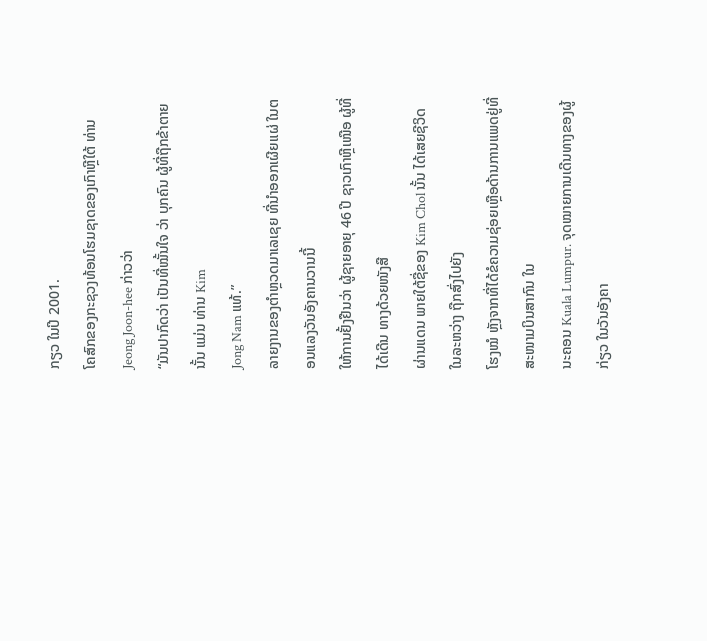ກຽວ ໃນປີ 2001.
ໂຄສົກຂອງກະຊວງທ້ອນໂຮມຊາດຂອງເກົາຫຼີໃຕ້ ທ່ານ Jeong Joon-hee ກ່າວວ່າ
“ມັນປາກົດວ່າ ເປັນທີ່ໝັ້ນໃຈ ວ່າ ບຸກຄົນ ຜູ້ທີ່ຖືກຂ້າຕາຍ ນັ້ນ ແມ່ນ ທ່ານ Kim
Jong Nam ແທ້.”
ລາຍງານຂອງຕຳຫຼວດມາເລເຊຍ ທີ່ນຳອອກເຜີຍແຜ່ ໃນຕອນແລງວັນອັງຄານວານນີ້
ໃຫ້ການຢັ້ງຢືນວ່າ ຜູ້ຊາຍອາຍຸ 46 ປີ ຊາວເກົາຫຼີເໜືອ ຜູ້ທີ່ໄດ້ເດີນ ທາງດ້ວຍໜັງສື
ຜ່ານແດນ ພາຍໃຕ້ຊື່ຂອງ Kim Chol ນັ້ນ ໄດ້ເສຍຊີວິດ ໃນລະຫວ່າງ ຖືກສົ່ງໄປຍັງ
ໂຮງໝໍ ຫຼັງຈາກທີ່ໄດ້ຂໍຄວາມຊ່ອຍເຫຼືອດ້ານການແພດຢູ່ທີ່ ສະໜາມບິນສາກົນ ໃນ
ນະຄອນ Kuala Lumpur. ຈຸດໝາຍການເດີນທາງຂອງຜູ້ກ່ຽວ ໃນວັນອັງຄາ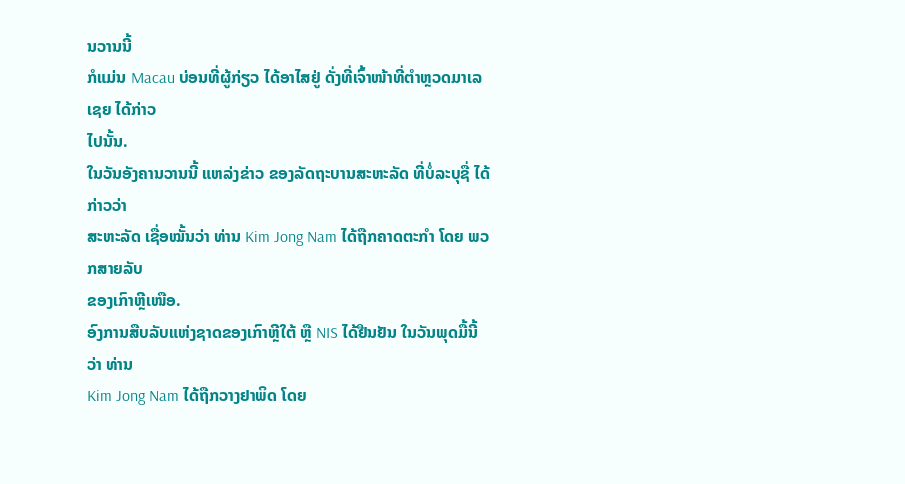ນວານນີ້
ກໍແມ່ນ Macau ບ່ອນທີ່ຜູ້ກ່ຽວ ໄດ້ອາໄສຢູ່ ດັ່ງທີ່ເຈົ້າໜ້າທີ່ຕຳຫຼວດມາເລເຊຍ ໄດ້ກ່າວ
ໄປນັ້ນ.
ໃນວັນອັງຄານວານນີ້ ແຫລ່ງຂ່າວ ຂອງລັດຖະບານສະຫະລັດ ທີ່ບໍ່ລະບຸຊື່ ໄດ້ກ່າວວ່າ
ສະຫະລັດ ເຊື່ອໝັ້ນວ່າ ທ່ານ Kim Jong Nam ໄດ້ຖືກຄາດຕະກຳ ໂດຍ ພວກສາຍລັບ
ຂອງເກົາຫຼີເໜືອ.
ອົງການສືບລັບແຫ່ງຊາດຂອງເກົາຫຼີໃຕ້ ຫຼື NIS ໄດ້ຢືນຢັນ ໃນວັນພຸດມື້ນີ້ ວ່າ ທ່ານ
Kim Jong Nam ໄດ້ຖືກວາງຢາພິດ ໂດຍ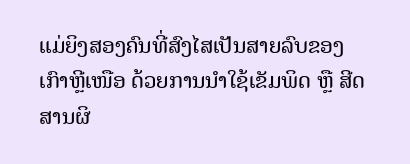ແມ່ຍິງສອງຄົນທີ່ສົງໄສເປັນສາຍລົບຂອງ
ເກົາຫຼີເໜືອ ດ້ວຍການນຳໃຊ້ເຂັມພິດ ຫຼື ສີດສານຜິ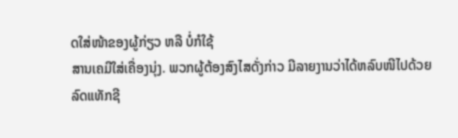ດໃສ່ໜ້າຂອງຜູ້ກ່ຽວ ຫລື ບໍ່ກໍໃຊ້
ສານເຄມີໃສ່ເຄື່ອງນຸ່ງ. ພວກຜູ້ຕ້ອງສົງໄສດັ່ງກ່າວ ມີລາຍງານວ່າໄດ້ຫລົບໜີໄປດ້ວຍ
ລົດແທັກຊີ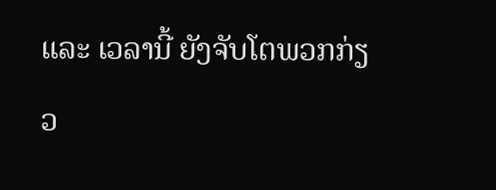ແລະ ເວລານີ້ ຍັງຈັບໂຕພວກກ່ຽວ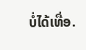ບໍ່ໄດ້ເທື່ອ.